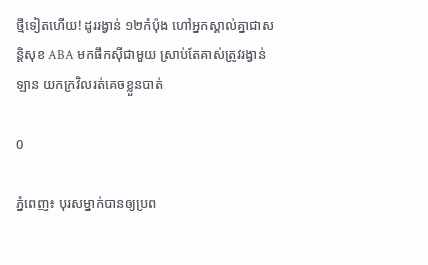ថ្មីទៀតហើយ! ដូររង្វាន់ ១២កំប៉ុង ហៅអ្នកស្គាល់គ្នាជាសន្តិសុខ ABA មកផឹកស៊ីជាមួយ ស្រាប់តែគាស់ត្រូវរង្វាន់ឡាន យកក្រវិលរត់គេចខ្លួនបាត់

0

ភ្នំពេញ៖ បុរសម្នាក់បានឲ្យប្រព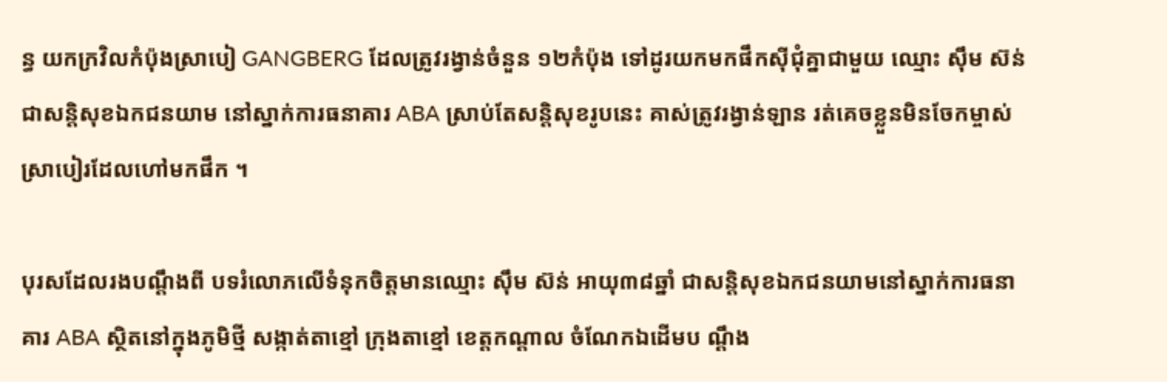ន្ធ យកក្រវិលកំប៉ុងស្រាបៀ GANGBERG ដែលត្រូវរង្វាន់ចំនួន ១២កំប៉ុង ទៅដូរយកមកផឹកស៊ីជុំគ្នាជាមួយ ឈ្មោះ ស៊ឹម ស៊ន់ ជាសន្តិសុខឯកជនយាម នៅស្នាក់ការធនាគារ ABA ស្រាប់តែសន្តិសុខរូបនេះ គាស់ត្រូវរង្វាន់ឡាន រត់គេចខ្លួនមិនចែកម្ចាស់ ស្រាបៀរដែលហៅមកផឹក ។

បុរសដែលរងបណ្តឹងពី បទរំលោភលើទំនុកចិត្តមានឈ្មោះ ស៊ឹម ស៊ន់ អាយុ៣៨ឆ្នាំ ជាសន្តិសុខឯកជនយាមនៅស្នាក់ការធនាគារ ABA ស្ថិតនៅក្នុងភូមិថ្មី សង្កាត់តាខ្មៅ ក្រុងតាខ្មៅ ខេត្តកណ្តាល ចំណែកឯដើមប ណ្តឹង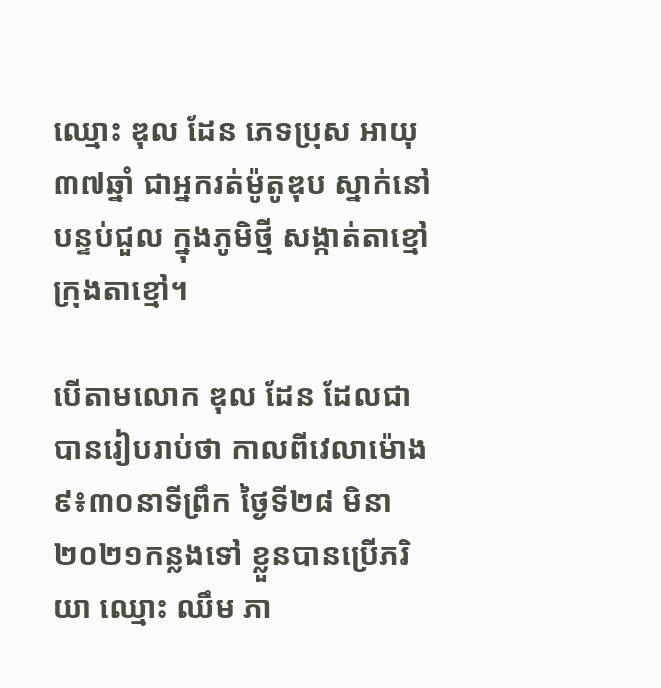ឈ្មោះ ឌុល ដែន ភេទប្រុស អាយុ៣៧ឆ្នាំ ជាអ្នករត់ម៉ូតូឌុប ស្នាក់នៅបន្ទប់ជួល ក្នុងភូមិថ្មី សង្កាត់តាខ្មៅ ក្រុងតាខ្មៅ។

បើតាមលោក ឌុល ដែន ដែលជាបានរៀបរាប់ថា កាលពីវេលាម៉ោង ៩៖៣០នាទីព្រឹក ថ្ងៃទី២៨ មិនា ២០២១កន្លងទៅ ខ្លួនបានប្រើភរិយា ឈ្មោះ ឈឹម ភា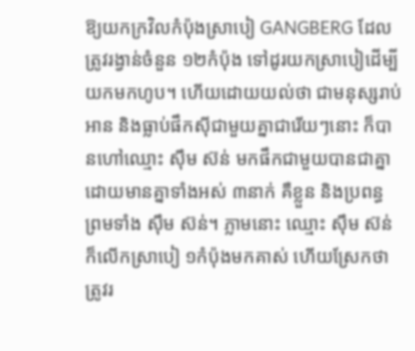ឱ្យយកក្រវិលកំប៉ុងស្រាបៀ GANGBERG ដែលត្រូវរង្វាន់ចំនួន ១២កំប៉ុង ទៅដូរយកស្រាបៀដើម្បីយកមកហូប។ ហើយដោយយល់ថា ជាមនុស្សរាប់អាន និងធ្លាប់ផឹកស៊ីជាមួយគ្នាជារើយៗនោះ ក៏បានហៅឈ្មោះ ស៊ឹម ស៊ន់ មកផឹកជាមួយបានជាគ្នា ដោយមានគ្នាទាំងអស់ ៣នាក់ គឺខ្លួន និងប្រពន្ធ ព្រមទាំង ស៊ឹម ស៊ន់។ ភ្លាមនោះ ឈ្មោះ ស៊ឹម ស៊ន់ ក៏លើកស្រាបៀ ១កំប៉ុងមកគាស់ ហើយស្រែកថា ត្រូវរ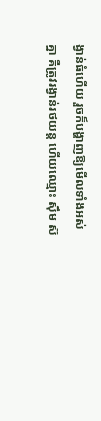ង្វាន់ធំហើយ រួចក៏បង្ហាញឱ្យមើលទាំងអស់គ្នា គឺត្រូវរង្វាន់រថយន្ត ហើយឈ្មោះ ស៊ឹម ស៊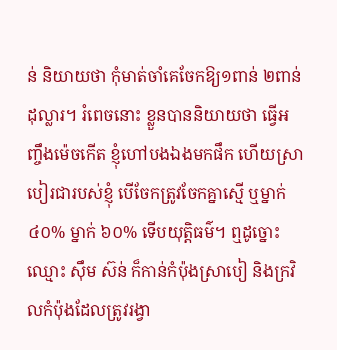ន់ និយាយថា កុំមាត់ចាំគេចែកឱ្យ១ពាន់ ២ពាន់ដុល្លារ។ រំពេចនោះ ខ្លួនបាននិយាយថា ធ្វើអញ្ចឹងម៉េចកើត ខ្ញុំហៅបងឯងមកផឹក ហើយស្រាបៀរជារបស់ខ្ញុំ បើចែកត្រូវចែកគ្នាស្មើ ឬម្នាក់ ៤០% ម្នាក់ ៦០% ទើបយុត្តិធម៌។ ឮដូច្នោះ ឈ្មោះ ស៊ឹម ស៊ន់ ក៏កាន់កំប៉ុងស្រាបៀ និងក្រវិលកំប៉ុងដែលត្រូវរង្វា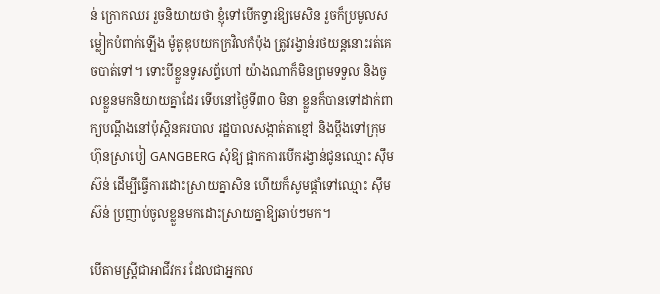ន់ ក្រោកឈរ រួចនិយាយថា ខ្ញុំទៅបើកទ្វារឱ្យមេសិន រួចក៏ប្រមូលសម្លៀកបំពាក់ឡើង ម៉ូតូឌុបយកក្រវិលកំប៉ុង ត្រូវរង្វាន់រថយន្តនោះរត់គេចបាត់ទៅ។ ទោះបីខ្លួនទូរសព្ទ័ហៅ យ៉ាងណាក៏មិនព្រមទទួល និងចូលខ្លួនមកនិយាយគ្នាដែរ ទើបនៅថ្ងៃទី៣០ មិនា ខ្លួនក៏បានទៅដាក់ពាក្យបណ្តឹងនៅប៉ុស្តិនគរបាល រដ្ឋបាលសង្កាត់តាខ្មៅ និងប្តឹងទៅក្រុមហ៊ុនស្រាបៀ GANGBERG សុំឱ្យ ផ្អាកការបើករង្វាន់ជូនឈ្មោះ ស៊ឹម ស៊ន់ ដើម្បីធ្វើការដោះស្រាយគ្នាសិន ហើយក៏សូមផ្តាំទៅឈ្មោះ ស៊ឹម ស៊ន់ ប្រញាប់ចូលខ្លួនមកដោះស្រាយគ្នាឱ្យឆាប់ៗមក។

បើតាមស្ត្រីជាអាជីវករ ដែលជាអ្នកល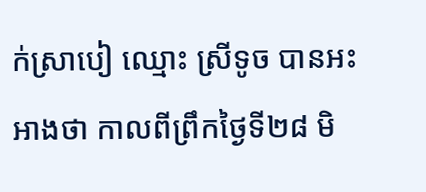ក់ស្រាបៀ ឈ្មោះ ស្រីទូច បានអះអាងថា កាលពីព្រឹកថ្ងៃទី២៨ មិ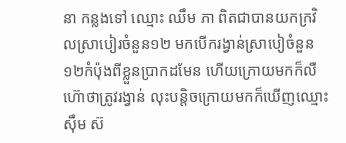នា កន្លងទៅ ឈ្មោះ ឈឹម ភា ពិតជាបានយកក្រវិលស្រាបៀរចំនួន១២ មកបើករង្វាន់ស្រាបៀចំនួន ១២កំប៉ុងពីខ្លួនប្រាកដមែន ហើយក្រោយមកក៏លឺហ៊ោថាត្រូវរង្វាន់ លុះបន្តិចក្រោយមកក៏ឃើញឈ្មោះ ស៊ឹម ស៊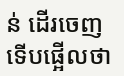ន់ ដើរចេញ ទើបផ្អើលថា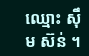ឈ្មោះ ស៊ឹម ស៊ន់ ។